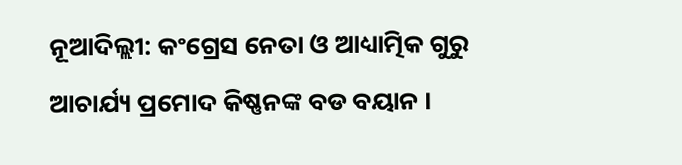ନୂଆଦିଲ୍ଲୀ: କଂଗ୍ରେସ ନେତା ଓ ଆଧ୍ୟାତ୍ମିକ ଗୁରୁ ଆଚାର୍ଯ୍ୟ ପ୍ରମୋଦ କିଷ୍ଣନଙ୍କ ବଡ ବୟାନ ।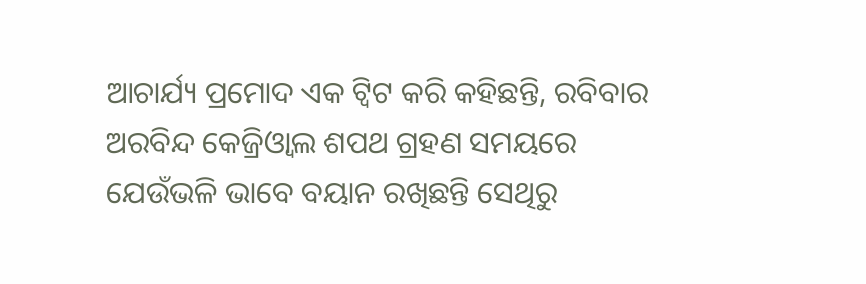ଆଚାର୍ଯ୍ୟ ପ୍ରମୋଦ ଏକ ଟ୍ବିଟ କରି କହିଛନ୍ତି, ରବିବାର ଅରବିନ୍ଦ କେଜ୍ରିଓ୍ବାଲ ଶପଥ ଗ୍ରହଣ ସମୟରେ ଯେଉଁଭଳି ଭାବେ ବୟାନ ରଖିଛନ୍ତି ସେଥିରୁ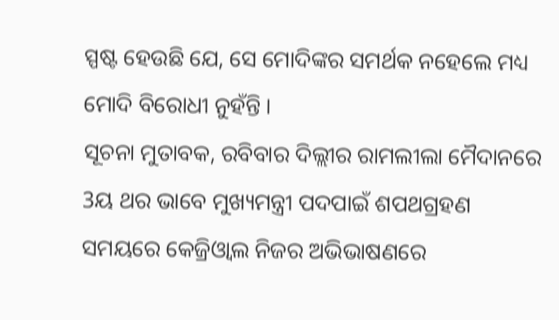ସ୍ପଷ୍ଟ ହେଉଛି ଯେ, ସେ ମୋଦିଙ୍କର ସମର୍ଥକ ନହେଲେ ମଧ୍ୟ ମୋଦି ବିରୋଧୀ ନୁହଁନ୍ତି ।
ସୂଚନା ମୁତାବକ, ରବିବାର ଦିଲ୍ଲୀର ରାମଲୀଲା ମୈଦାନରେ 3ୟ ଥର ଭାବେ ମୁଖ୍ୟମନ୍ତ୍ରୀ ପଦପାଇଁ ଶପଥଗ୍ରହଣ ସମୟରେ କେଜ୍ରିଓ୍ବାଲ ନିଜର ଅଭିଭାଷଣରେ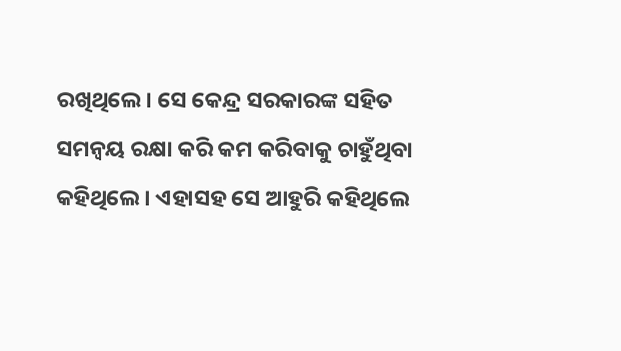ରଖିଥିଲେ । ସେ କେନ୍ଦ୍ର ସରକାରଙ୍କ ସହିତ ସମନ୍ବୟ ରକ୍ଷା କରି କମ କରିବାକୁ ଚାହୁଁଥିବା କହିଥିଲେ । ଏହାସହ ସେ ଆହୁରି କହିଥିଲେ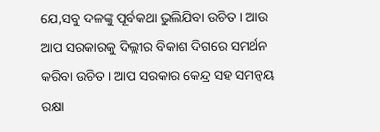ଯେ,ସବୁ ଦଳଙ୍କୁ ପୂର୍ବକଥା ଭୁଲିଯିବା ଉଚିତ । ଆଉ ଆପ ସରକାରକୁ ଦିଲ୍ଲୀର ବିକାଶ ଦିଗରେ ସମର୍ଥନ କରିବା ଉଚିତ । ଆପ ସରକାର କେନ୍ଦ୍ର ସହ ସମନ୍ବୟ ରକ୍ଷା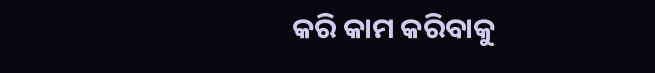କରି କାମ କରିବାକୁ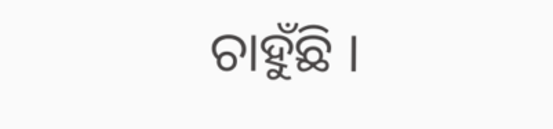ଚାହୁଁଛି ।